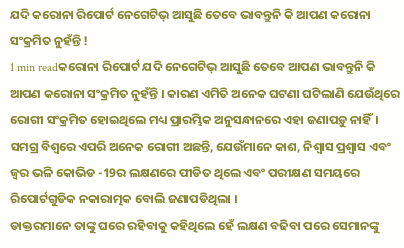ଯଦି କରୋନା ରିପୋର୍ଟ ନେଗେଟିଭ୍ ଆସୁଛି ତେବେ ଭାବନ୍ତୁନି କି ଆପଣ କରୋନା ସଂକ୍ରମିତ ନୁହଁନ୍ତି !
1 min readକରୋନା ରିପୋର୍ଟ ଯଦି ନେଗେଟିଭ୍ ଆସୁଛି ତେବେ ଆପଣ ଭାବନ୍ତୁନି କି ଆପଣ କରୋନା ସଂକ୍ରମିତ ନୁହଁନ୍ତି । କାରଣ ଏମିତି ଅନେକ ଘଟଣା ଘଟିଲାଣି ଯେଉଁଥିରେ ରୋଗୀ ସଂକ୍ରମିତ ହୋଇଥିଲେ ମଧ୍ୟ ପ୍ରାରମ୍ଭିକ ଅନୁସନ୍ଧାନରେ ଏହା ଜଣାପଡ଼ୁ ନାହିଁ। ସମଗ୍ର ବିଶ୍ୱରେ ଏପରି ଅନେକ ରୋଗୀ ଅଛନ୍ତି, ଯେଉଁମାନେ କାଶ, ନିଶ୍ୱାସ ପ୍ରଶ୍ୱାସ ଏବଂ ଜ୍ୱର ଭଳି କୋଭିଡ -19ର ଲକ୍ଷଣରେ ପୀଡିତ ଥିଲେ ଏବଂ ପରୀକ୍ଷଣ ସମୟରେ ରିପୋର୍ଟଗୁଡିକ ନକାରାତ୍ମକ ବୋଲି ଜଣାପଡିଥିଲା ।
ଡାକ୍ତରମାନେ ତାଙ୍କୁ ଘରେ ରହିବାକୁ କହିଥିଲେ ହେଁ ଲକ୍ଷଣ ବଢିବା ପରେ ସେମାନଙ୍କୁ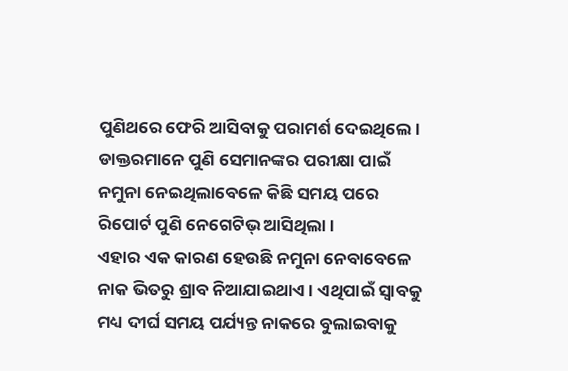ପୁଣିଥରେ ଫେରି ଆସିବାକୁ ପରାମର୍ଶ ଦେଇଥିଲେ। ଡାକ୍ତରମାନେ ପୁଣି ସେମାନଙ୍କର ପରୀକ୍ଷା ପାଇଁ ନମୁନା ନେଇଥିଲାବେଳେ କିଛି ସମୟ ପରେ ରିପୋର୍ଟ ପୁଣି ନେଗେଟିଭ୍ ଆସିଥିଲା ।
ଏହାର ଏକ କାରଣ ହେଉଛି ନମୁନା ନେବାବେଳେ ନାକ ଭିତରୁ ଶ୍ରାବ ନିଆଯାଇଥାଏ । ଏଥିପାଇଁ ସ୍ୱାବକୁ ମଧ୍ୟ ଦୀର୍ଘ ସମୟ ପର୍ଯ୍ୟନ୍ତ ନାକରେ ବୁଲାଇବାକୁ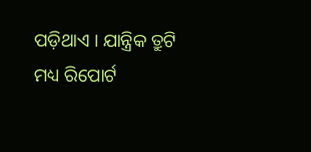ପଡ଼ିଥାଏ । ଯାନ୍ତ୍ରିକ ତ୍ରୁଟି ମଧ୍ୟ ରିପୋର୍ଟ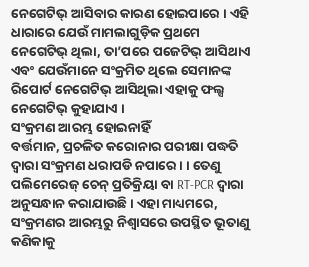ନେଗେଟିଭ୍ ଆସିବାର କାରଣ ହୋଇପାରେ । ଏହି ଧାରାରେ ଯେଉଁ ମାମଲାଗୁଡ଼ିକ ପ୍ରଥମେ ନେଗେଟିଭ୍ ଥିଲା, ତା’ପରେ ପଜେଟିଭ୍ ଆସିଥାଏ ଏବଂ ଯେଉଁମାନେ ସଂକ୍ରମିତ ଥିଲେ ସେମାନଙ୍କ ରିପୋର୍ଟ ନେଗେଟିଭ୍ ଆସିଥିଲା ଏହାକୁ ଫଲ୍ସ ନେଗେଟିଭ୍ କୁହାଯାଏ ।
ସଂକ୍ରମଣ ଆରମ୍ଭ ହୋଇନାହିଁ
ବର୍ତ୍ତମାନ, ପ୍ରଚଳିତ କରୋନାର ପରୀକ୍ଷା ପଦ୍ଧତି ଦ୍ୱାରା ସଂକ୍ରମଣ ଧରାପଡି ନପାରେ । । ତେଣୁ ପଲିମେରେଜ୍ ଚେନ୍ ପ୍ରତିକ୍ରିୟା ବା RT-PCR ଦ୍ୱାରା ଅନୁସନ୍ଧାନ କରାଯାଉଛି । ଏହା ମାଧ୍ୟମରେ, ସଂକ୍ରମଣର ଆରମ୍ଭରୁ ନିଶ୍ୱାସରେ ଉପସ୍ଥିତ ଭୂତାଣୁ କଣିକାକୁ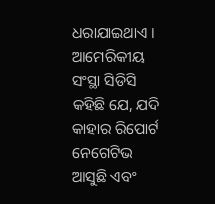ଧରାଯାଇଥାଏ । ଆମେରିକୀୟ ସଂସ୍ଥା ସିଡିସି କହିଛି ଯେ, ଯଦି କାହାର ରିପୋର୍ଟ ନେଗେଟିଭ ଆସୁଛି ଏବଂ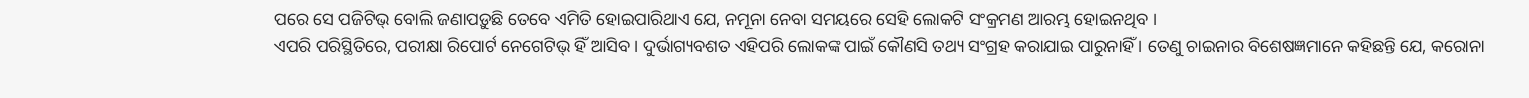ପରେ ସେ ପଜିଟିଭ୍ ବୋଲି ଜଣାପଡ଼ୁଛି ତେବେ ଏମିତି ହୋଇପାରିଥାଏ ଯେ, ନମୂନା ନେବା ସମୟରେ ସେହି ଲୋକଟି ସଂକ୍ରମଣ ଆରମ୍ଭ ହୋଇନଥିବ ।
ଏପରି ପରିସ୍ଥିତିରେ, ପରୀକ୍ଷା ରିପୋର୍ଟ ନେଗେଟିଭ୍ ହିଁ ଆସିବ । ଦୁର୍ଭାଗ୍ୟବଶତ ଏହିପରି ଲୋକଙ୍କ ପାଇଁ କୌଣସି ତଥ୍ୟ ସଂଗ୍ରହ କରାଯାଇ ପାରୁନାହିଁ । ତେଣୁ ଚାଇନାର ବିଶେଷଜ୍ଞମାନେ କହିଛନ୍ତି ଯେ, କରୋନା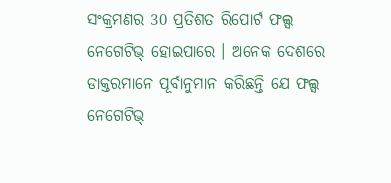ସଂକ୍ରମଣର 30 ପ୍ରତିଶତ ରିପୋର୍ଟ ଫଲ୍ସ ନେଗେଟିଭ୍ ହୋଇପାରେ । ଅନେକ ଦେଶରେ ଡାକ୍ତରମାନେ ପୂର୍ବାନୁମାନ କରିଛନ୍ତି ଯେ ଫଲ୍ସ ନେଗେଟିଭ୍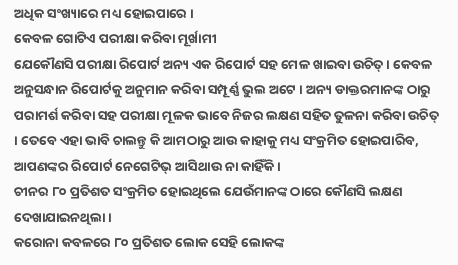ଅଧିକ ସଂଖ୍ୟାରେ ମଧ୍ୟ ହୋଇପାରେ ।
କେବଳ ଗୋଟିଏ ପରୀକ୍ଷା କରିବା ମୂର୍ଖାମୀ
ଯେକୌଣସି ପରୀକ୍ଷା ରିପୋର୍ଟ ଅନ୍ୟ ଏକ ରିପୋର୍ଟ ସହ ମେଳ ଖାଇବା ଉଚିତ୍ । କେବଳ ଅନୁସନ୍ଧାନ ରିପୋର୍ଟକୁ ଅନୁମାନ କରିବା ସମ୍ପୂର୍ଣ୍ଣ ଭୁଲ ଅଟେ । ଅନ୍ୟ ଡାକ୍ତରମାନଙ୍କ ଠାରୁ ପରାମର୍ଶ କରିବା ସହ ପରୀକ୍ଷା ମୂଳକ ଭାବେ ନିଜର ଲକ୍ଷଣ ସହିତ ତୁଳନା କରିବା ଉଚିତ୍ । ତେବେ ଏହା ଭାବି ଚାଲନ୍ତୁ କି ଆମଠାରୁ ଆଉ କାହାକୁ ମଧ୍ୟ ସଂକ୍ରମିତ ହୋଇପାରିବ, ଆପଣଙ୍କର ରିପୋର୍ଟ ନେଗେଟିଭ୍ ଆସିଥାଉ ନା କାହିଁକି ।
ଚୀନର ୮୦ ପ୍ରତିଶତ ସଂକ୍ରମିତ ହୋଇଥିଲେ ଯେଉଁମାନଙ୍କ ଠାରେ କୌଣସି ଲକ୍ଷଣ ଦେଖାଯାଇନଥିଲା ।
କରୋନା କବଳରେ ୮୦ ପ୍ରତିଶତ ଲୋକ ସେହି ଲୋକଙ୍କ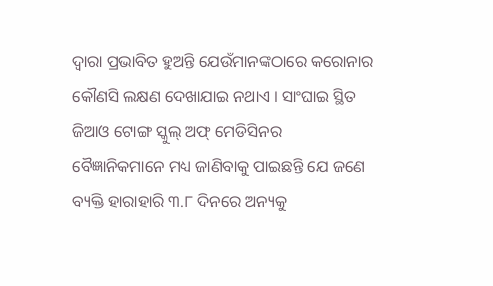ଦ୍ୱାରା ପ୍ରଭାବିତ ହୁଅନ୍ତି ଯେଉଁମାନଙ୍କଠାରେ କରୋନାର କୌଣସି ଲକ୍ଷଣ ଦେଖାଯାଇ ନଥାଏ । ସାଂଘାଇ ସ୍ଥିତ ଜିଆଓ ଟୋଙ୍ଗ ସ୍କୁଲ୍ ଅଫ୍ ମେଡିସିନର ବୈଜ୍ଞାନିକମାନେ ମଧ୍ୟ ଜାଣିବାକୁ ପାଇଛନ୍ତି ଯେ ଜଣେ ବ୍ୟକ୍ତି ହାରାହାରି ୩.୮ ଦିନରେ ଅନ୍ୟକୁ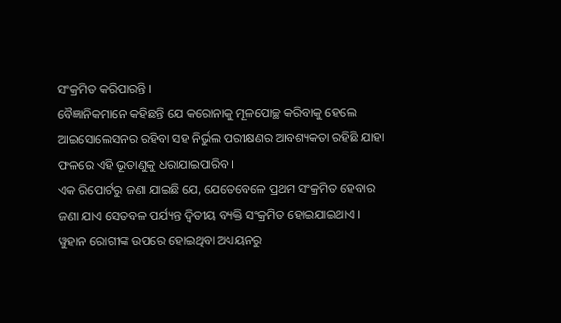ସଂକ୍ରମିତ କରିପାରନ୍ତି ।
ବୈଜ୍ଞାନିକମାନେ କହିଛନ୍ତି ଯେ କରୋନାକୁ ମୂଳପୋଚ୍ଛ କରିବାକୁ ହେଲେ ଆଇସୋଲେସନର ରହିବା ସହ ନିର୍ଭୁଲ ପରୀକ୍ଷଣର ଆବଶ୍ୟକତା ରହିଛି ଯାହା ଫଳରେ ଏହି ଭୂତାଣୁକୁ ଧରାଯାଇପାରିବ ।
ଏକ ରିପୋର୍ଟରୁ ଜଣା ଯାଇଛି ଯେ, ଯେତେବେଳେ ପ୍ରଥମ ସଂକ୍ରମିତ ହେବାର ଜଣା ଯାଏ ସେତବଳ ପର୍ଯ୍ୟନ୍ତ ଦ୍ୱିତୀୟ ବ୍ୟକ୍ତି ସଂକ୍ରମିତ ହୋଇଯାଇଥାଏ । ୱୁହାନ ରୋଗୀଙ୍କ ଉପରେ ହୋଇଥିବା ଅଧ୍ୟୟନରୁ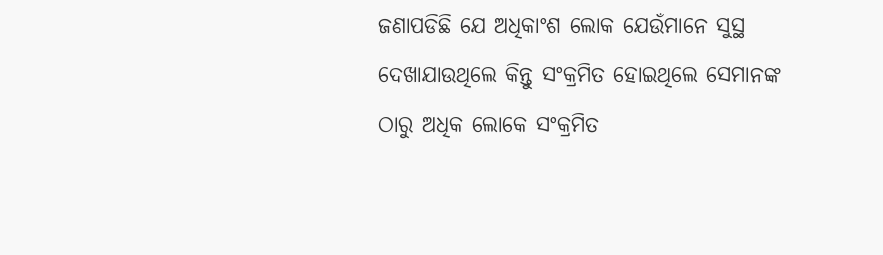ଜଣାପଡିଛି ଯେ ଅଧିକାଂଶ ଲୋକ ଯେଉଁମାନେ ସୁସ୍ଥ ଦେଖାଯାଉଥିଲେ କିନ୍ତୁ ସଂକ୍ରମିତ ହୋଇଥିଲେ ସେମାନଙ୍କ ଠାରୁ ଅଧିକ ଲୋକେ ସଂକ୍ରମିତ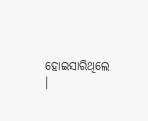ହୋଇସାରିଥିଲେ ।